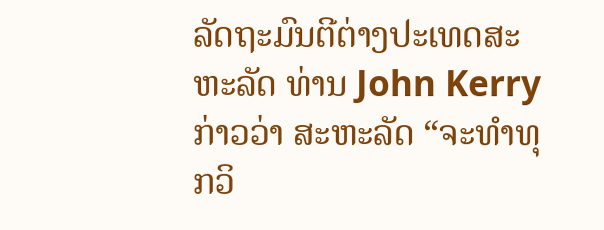ລັດຖະມົນຕີຕ່າງປະເທດສະຫະລັດ ທ່ານ John Kerry
ກ່າວວ່າ ສະຫະລັດ “ຈະທຳທຸກວິ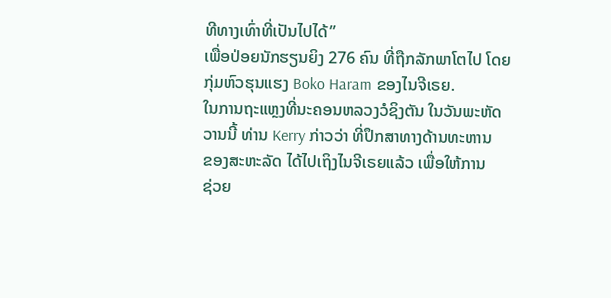ທີທາງເທົ່າທີ່ເປັນໄປໄດ້”
ເພື່ອປ່ອຍນັກຮຽນຍິງ 276 ຄົນ ທີ່ຖືກລັກພາໂຕໄປ ໂດຍ
ກຸ່ມຫົວຮຸນແຮງ Boko Haram ຂອງໄນຈີເຣຍ.
ໃນການຖະແຫຼງທີ່ນະຄອນຫລວງວໍຊິງຕັນ ໃນວັນພະຫັດ
ວານນີ້ ທ່ານ Kerry ກ່າວວ່າ ທີ່ປຶກສາທາງດ້ານທະຫານ
ຂອງສະຫະລັດ ໄດ້ໄປເຖິງໄນຈີເຣຍແລ້ວ ເພື່ອໃຫ້ການ
ຊ່ວຍ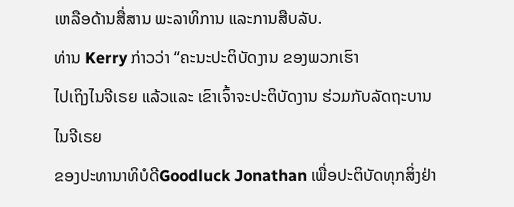ເຫລືອດ້ານສື່ສານ ພະລາທິການ ແລະການສືບລັບ.
ທ່ານ Kerry ກ່າວວ່າ “ຄະນະປະຕິບັດງານ ຂອງພວກເຮົາ
ໄປເຖິງໄນຈີເຣຍ ແລ້ວແລະ ເຂົາເຈົ້າຈະປະຕິບັດງານ ຮ່ວມກັບລັດຖະບານໄນຈີເຣຍ
ຂອງປະທານາທິບໍດີGoodluck Jonathan ເພື່ອປະຕິບັດທຸກສິ່ງຢ່າ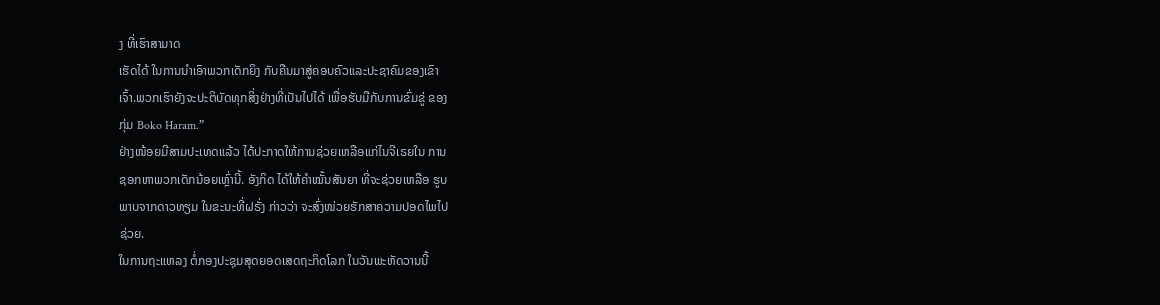ງ ທີ່ເຮົາສາມາດ
ເຮັດໄດ້ ໃນການນຳເອົາພວກເດັກຍິງ ກັບຄືນມາສູ່ຄອບຄົວແລະປະຊາຄົມຂອງເຂົາ
ເຈົ້າ.ພວກເຮົາຍັງຈະປະຕິບັດທຸກສິ່ງຢ່າງທີ່ເປັນໄປໄດ້ ເພື່ອຮັບມືກັບການຂົ່ມຂູ່ ຂອງ
ກຸ່ມ Boko Haram.”
ຢ່າງໜ້ອຍມີສາມປະເທດແລ້ວ ໄດ້ປະກາດໃຫ້ການຊ່ວຍເຫລືອແກ່ໄນຈີເຣຍໃນ ການ
ຊອກຫາພວກເດັກນ້ອຍເຫຼົ່ານີ້. ອັງກິດ ໄດ້ໃຫ້ຄຳໝັ້ນສັນຍາ ທີ່ຈະຊ່ວຍເຫລືອ ຮູບ
ພາບຈາກດາວທຽມ ໃນຂະນະທີ່ຝຣັ່ງ ກ່າວວ່າ ຈະສົ່ງໜ່ວຍຮັກສາຄວາມປອດໄພໄປ
ຊ່ວຍ.
ໃນການຖະແຫລງ ຕໍ່ກອງປະຊຸມສຸດຍອດເສດຖະກິດໂລກ ໃນວັນພະຫັດວານນີ້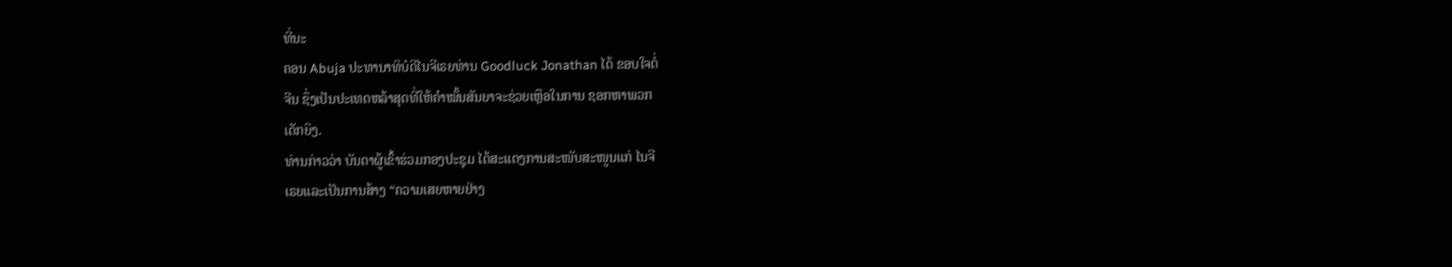ທີ່ນະ
ຄອນ Abuja ປະທານາທິບໍດີໄນຈີເຣຍທ່ານ Goodluck Jonathan ໄດ້ ຂອບໃຈຕໍ່
ຈີນ ຊຶ່ງເປັນປະເທດຫລ້າສຸດທີ່ໃຫ້ຄຳໝັ້ນສັນຍາຈະຊ່ວຍເຫຼືອໃນການ ຊອກຫາພວກ
ເດັກຍິງ.
ທ່ານກ່າວວ່າ ບັນດາຜູ້ເຂົ້າຮ່ວມກອງປະຊຸມ ໄດ້ສະແດງການສະໜັບສະໜູນແກ່ ໄນຈີ
ເຣຍແລະເປັນການສ້າງ “ຄວາມເສຍຫາຍຢ່າງ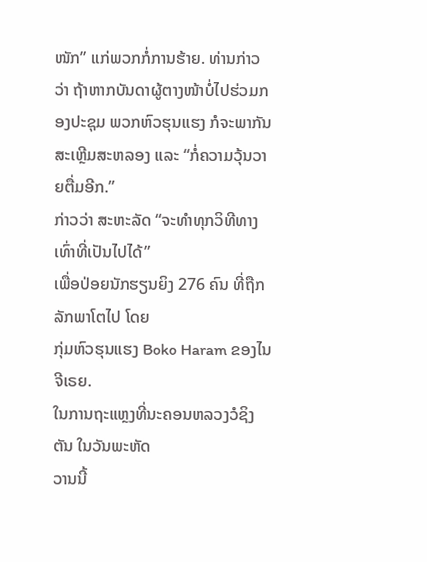ໜັກ” ແກ່ພວກກໍ່ການຮ້າຍ. ທ່ານກ່າວ
ວ່າ ຖ້າຫາກບັນດາຜູ້ຕາງໜ້າບໍ່ໄປຮ່ວມກອງປະຊຸມ ພວກຫົວຮຸນແຮງ ກໍຈະພາກັນ
ສະເຫຼີມສະຫລອງ ແລະ “ກໍ່ຄວາມວຸ້ນວາຍຕື່ມອີກ.”
ກ່າວວ່າ ສະຫະລັດ “ຈະທຳທຸກວິທີທາງເທົ່າທີ່ເປັນໄປໄດ້”
ເພື່ອປ່ອຍນັກຮຽນຍິງ 276 ຄົນ ທີ່ຖືກລັກພາໂຕໄປ ໂດຍ
ກຸ່ມຫົວຮຸນແຮງ Boko Haram ຂອງໄນຈີເຣຍ.
ໃນການຖະແຫຼງທີ່ນະຄອນຫລວງວໍຊິງຕັນ ໃນວັນພະຫັດ
ວານນີ້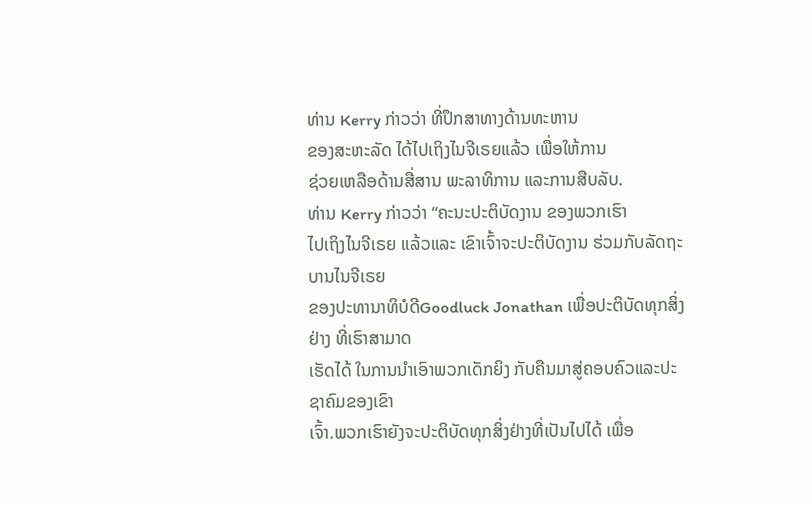ທ່ານ Kerry ກ່າວວ່າ ທີ່ປຶກສາທາງດ້ານທະຫານ
ຂອງສະຫະລັດ ໄດ້ໄປເຖິງໄນຈີເຣຍແລ້ວ ເພື່ອໃຫ້ການ
ຊ່ວຍເຫລືອດ້ານສື່ສານ ພະລາທິການ ແລະການສືບລັບ.
ທ່ານ Kerry ກ່າວວ່າ “ຄະນະປະຕິບັດງານ ຂອງພວກເຮົາ
ໄປເຖິງໄນຈີເຣຍ ແລ້ວແລະ ເຂົາເຈົ້າຈະປະຕິບັດງານ ຮ່ວມກັບລັດຖະບານໄນຈີເຣຍ
ຂອງປະທານາທິບໍດີGoodluck Jonathan ເພື່ອປະຕິບັດທຸກສິ່ງຢ່າງ ທີ່ເຮົາສາມາດ
ເຮັດໄດ້ ໃນການນຳເອົາພວກເດັກຍິງ ກັບຄືນມາສູ່ຄອບຄົວແລະປະຊາຄົມຂອງເຂົາ
ເຈົ້າ.ພວກເຮົາຍັງຈະປະຕິບັດທຸກສິ່ງຢ່າງທີ່ເປັນໄປໄດ້ ເພື່ອ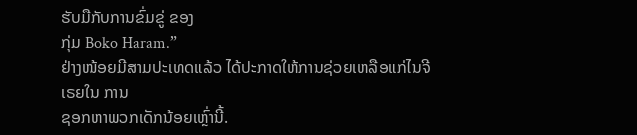ຮັບມືກັບການຂົ່ມຂູ່ ຂອງ
ກຸ່ມ Boko Haram.”
ຢ່າງໜ້ອຍມີສາມປະເທດແລ້ວ ໄດ້ປະກາດໃຫ້ການຊ່ວຍເຫລືອແກ່ໄນຈີເຣຍໃນ ການ
ຊອກຫາພວກເດັກນ້ອຍເຫຼົ່ານີ້.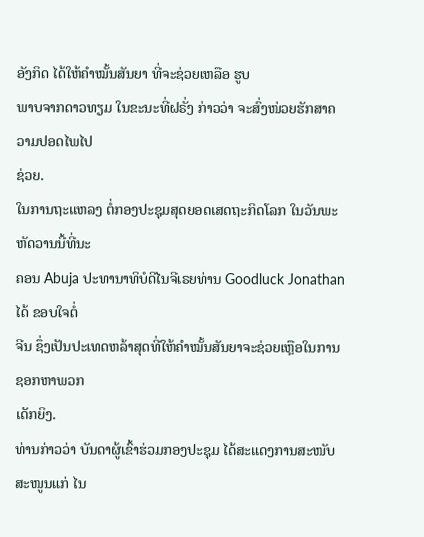ອັງກິດ ໄດ້ໃຫ້ຄຳໝັ້ນສັນຍາ ທີ່ຈະຊ່ວຍເຫລືອ ຮູບ
ພາບຈາກດາວທຽມ ໃນຂະນະທີ່ຝຣັ່ງ ກ່າວວ່າ ຈະສົ່ງໜ່ວຍຮັກສາຄວາມປອດໄພໄປ
ຊ່ວຍ.
ໃນການຖະແຫລງ ຕໍ່ກອງປະຊຸມສຸດຍອດເສດຖະກິດໂລກ ໃນວັນພະຫັດວານນີ້ທີ່ນະ
ຄອນ Abuja ປະທານາທິບໍດີໄນຈີເຣຍທ່ານ Goodluck Jonathan ໄດ້ ຂອບໃຈຕໍ່
ຈີນ ຊຶ່ງເປັນປະເທດຫລ້າສຸດທີ່ໃຫ້ຄຳໝັ້ນສັນຍາຈະຊ່ວຍເຫຼືອໃນການ ຊອກຫາພວກ
ເດັກຍິງ.
ທ່ານກ່າວວ່າ ບັນດາຜູ້ເຂົ້າຮ່ວມກອງປະຊຸມ ໄດ້ສະແດງການສະໜັບສະໜູນແກ່ ໄນ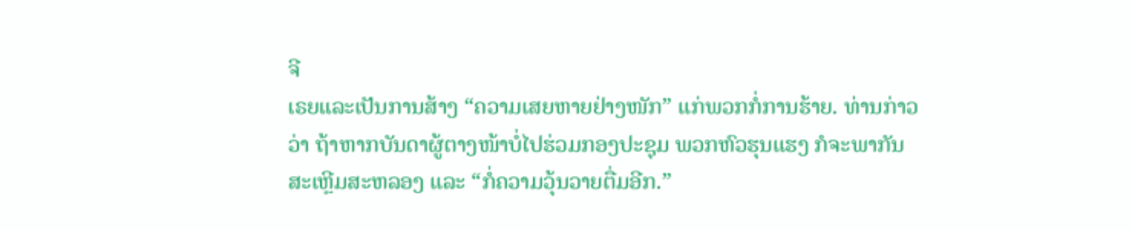ຈີ
ເຣຍແລະເປັນການສ້າງ “ຄວາມເສຍຫາຍຢ່າງໜັກ” ແກ່ພວກກໍ່ການຮ້າຍ. ທ່ານກ່າວ
ວ່າ ຖ້າຫາກບັນດາຜູ້ຕາງໜ້າບໍ່ໄປຮ່ວມກອງປະຊຸມ ພວກຫົວຮຸນແຮງ ກໍຈະພາກັນ
ສະເຫຼີມສະຫລອງ ແລະ “ກໍ່ຄວາມວຸ້ນວາຍຕື່ມອີກ.”